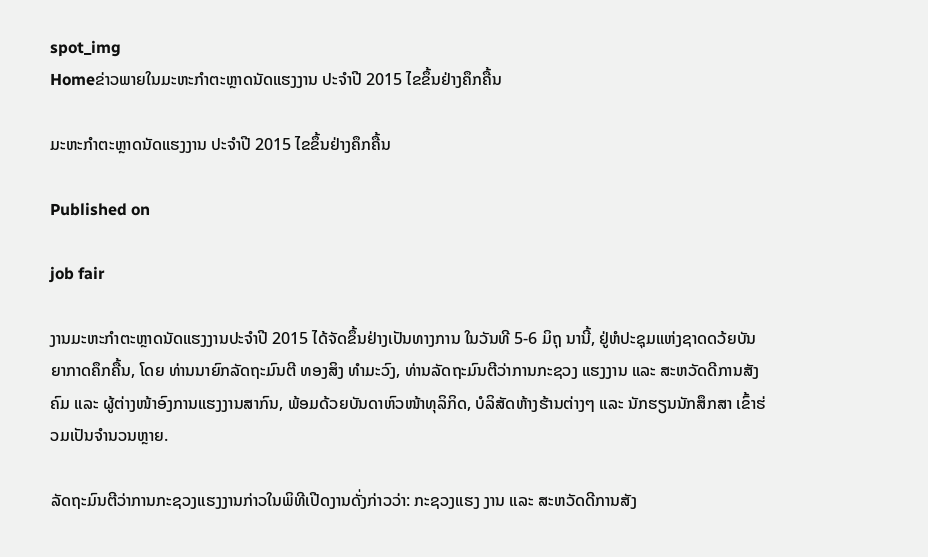spot_img
Homeຂ່າວພາຍໃນມະຫະກຳຕະຫຼາດນັດແຮງງານ ປະຈຳປີ 2015 ໄຂຂຶ້ນຢ່າງຄຶກຄື້ນ

ມະຫະກຳຕະຫຼາດນັດແຮງງານ ປະຈຳປີ 2015 ໄຂຂຶ້ນຢ່າງຄຶກຄື້ນ

Published on

job fair

ງານມະຫະກຳຕະຫຼາດນັດແຮງງານປະຈຳປີ 2015 ໄດ້ຈັດຂຶ້ນຢ່າງເປັນທາງການ ໃນວັນທີ 5-6 ມິຖຸ ນານີ້, ຢູ່ຫໍປະຊຸມແຫ່ງຊາດດວ້ຍບັນຍາກາດຄຶກຄື້ນ, ໂດຍ ທ່ານນາຍົກລັດຖະມົນຕີ ທອງສິງ ທຳມະວົງ, ທ່ານລັດຖະມົນຕີວ່າການກະຊວງ ແຮງງານ ແລະ ສະຫວັດດີການສັງຄົມ ແລະ ຜູ້ຕ່າງໜ້າອົງການແຮງງານສາກົນ, ພ້ອມດ້ວຍບັນດາຫົວໜ້າທຸລິກິດ, ບໍລິສັດຫ້າງຮ້ານຕ່າງໆ ແລະ ນັກຮຽນນັກສຶກສາ ເຂົ້າຮ່ວມເປັນຈຳນວນຫຼາຍ.

ລັດຖະມົນຕີວ່າການກະຊວງແຮງງານກ່າວໃນພິທີເປີດງານດັ່ງກ່າວວ່າ: ກະຊວງແຮງ ງານ ແລະ ສະຫວັດດີການສັງ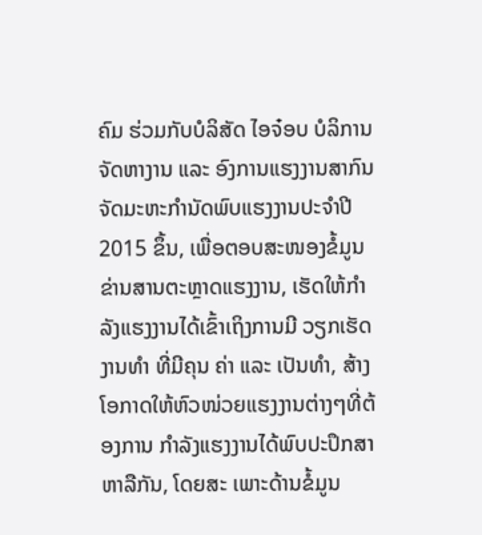ຄົມ ຮ່ວມກັບບໍລິສັດ ໄອຈ໋ອບ ບໍລິການຈັດຫາງານ ແລະ ອົງການແຮງງານສາກົນຈັດມະຫະກຳນັດພົບແຮງງານປະຈຳປີ 2015 ຂຶ້ນ, ເພື່ອຕອບສະໜອງຂໍ້ມູນຂ່ານສານຕະຫຼາດແຮງງານ, ເຮັດໃຫ້ກຳລັງແຮງງານໄດ້ເຂົ້າເຖິງການມີ ວຽກເຮັດງານທຳ ທີ່ມີຄຸນ ຄ່າ ແລະ ເປັນທຳ, ສ້າງໂອກາດໃຫ້ຫົວໜ່ວຍແຮງງານຕ່າງໆທີ່ຕ້ອງການ ກຳລັງແຮງງານໄດ້ພົບປະປຶກສາຫາລືກັນ, ໂດຍສະ ເພາະດ້ານຂໍ້ມູນ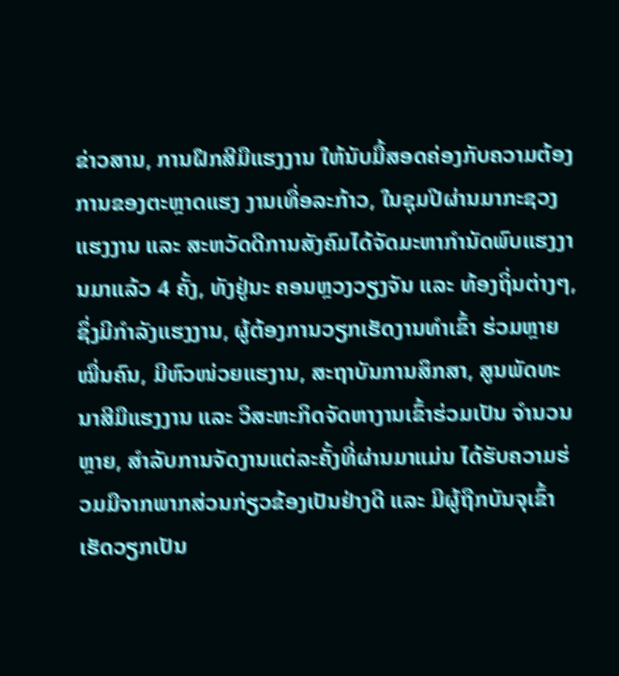ຂ່າວສານ, ການຝຶກສີມືແຮງງານ ໃຫ້ນັບມື້ສອດຄ່ອງກັບຄວາມຕ້ອງການຂອງຕະຫຼາດແຮງ ງານເທື່ອລະກ້າວ, ໃນຊຸມປີຜ່ານມາກະຊວງ ແຮງງານ ແລະ ສະຫວັດດີການສັງຄົມໄດ້ຈັດມະຫາກຳນັດພົບແຮງງານມາແລ້ວ 4 ຄັ້ງ, ທັງຢູ່ນະ ຄອນຫຼວງວຽງຈັນ ແລະ ທ້ອງຖິ່ນຕ່າງໆ, ຊຶ່ງມີກຳລັງແຮງງານ, ຜູ້ຕ້ອງການວຽກເຮັດງານທຳເຂົ້າ ຮ່ວມຫຼາຍໝື່ນຄົນ, ມີຫົວໜ່ວຍແຮງານ, ສະຖາບັນການສຶກສາ, ສູນພັດທະນາສີມືແຮງງານ ແລະ ວິສະຫະກິດຈັດຫາງານເຂົ້າຮ່ວມເປັນ ຈຳນວນຫຼາຍ, ສຳລັບການຈັດງານແຕ່ລະຄັ້ງທີ່ຜ່ານມາແມ່ນ ໄດ້ຮັບຄວາມຮ່ວມມືຈາກພາກສ່ວນກ່ຽວຂ້ອງເປັນຢ່າງດີ ແລະ ມີຜູ້ຖືກບັນຈຸເຂົ້າເຮັດວຽກເປັນ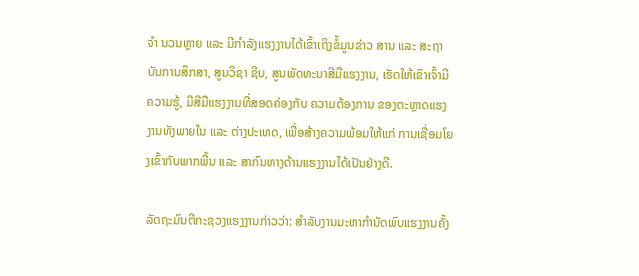ຈຳ ນວນຫຼາຍ ແລະ ມີກຳລັງແຮງງານໄດ້ເຂົ້າເຖິງຂໍ້ມູນຂ່າວ ສານ ແລະ ສະຖາບັນການສຶກສາ, ສູນວິຊາ ຊີບ, ສູນພັດທະນາສີມືແຮງງານ, ເຮັດໃຫ້ເຂົາເຈົ້າມີຄວາມຮູ້, ມີສີມືແຮງງານທີ່ສອດຄ່ອງກັບ ຄວາມຕ້ອງການ ຂອງຕະຫຼາດແຮງງານທັງພາຍໃນ ແລະ ຕ່າງປະເທດ, ເພື່ອສ້າງຄວາມພ້ອມໃຫ້ແກ່ ການເຊື່ອມໂຍງເຂົ້າກັບພາກພື້ນ ແລະ ສາກົນທາງດ້ານແຮງງານໄດ້ເປັນຢ່າງດີ.

ລັດຖະມົນຕີກະຊວງແຮງງານກ່າວວ່າ: ສຳລັບງານມະຫາກຳນັດພົບແຮງງານຄັ້ງ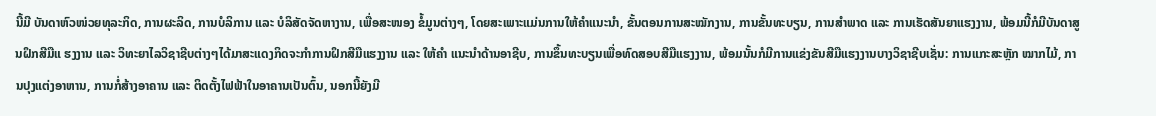ນີ້ມີ ບັນດາຫົວໜ່ວຍທຸລະກິດ, ການຜະລິດ, ການບໍລິການ ແລະ ບໍລິສັດຈັດຫາງານ, ເພື່ອສະໜອງ ຂໍ້ມູນຕ່າງໆ, ໂດຍສະເພາະແມ່ນການໃຫ້ຄຳແນະນຳ, ຂັ້ນຕອນການສະໝັກງານ, ການຂັ້ນທະບຽນ, ການສຳພາດ ແລະ ການເຮັດສັນຍາແຮງງານ, ພ້ອມນີ້ກໍມີບັນດາສູນຝຶກສີມືແ ຮງງານ ແລະ ວິທະຍາໄລວິຊາຊີບຕ່າງໆໄດ້ມາສະແດງກິດຈະກຳການຝຶກສີມືແຮງງານ ແລະ ໃຫ້ຄຳ ແນະນຳດ້ານອາຊີບ, ການຂຶ້ນທະບຽນເພື່ອທົດສອບສີມືແຮງງານ, ພ້ອມນັ້ນກໍມີການແຂ່ງຂັນສີມືແຮງງານບາງວິຊາຊີບເຊັ່ນ: ການແກະສະຫຼັກ ໝາກໄມ້, ການປຸງແຕ່ງອາຫານ, ການກໍ່ສ້າງອາຄານ ແລະ ຕິດຕັ້ງໄຟຟ້າໃນອາຄານເປັນຕົ້ນ, ນອກນີ້ຍັງມີ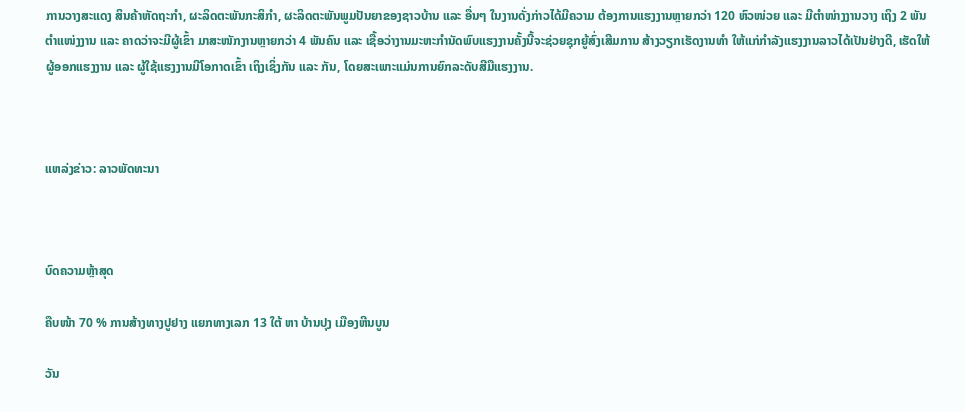ການວາງສະແດງ ສິນຄ້າຫັດຖະກຳ, ຜະລິດຕະພັນກະສິກຳ, ຜະລິດຕະພັນພູມປັນຍາຂອງຊາວບ້ານ ແລະ ອື່ນໆ ໃນງານດັ່ງກ່າວໄດ້ມີຄວາມ ຕ້ອງການແຮງງານຫຼາຍກວ່າ 120 ຫົວໜ່ວຍ ແລະ ມີຕຳໜ່າງງານວາງ ເຖິງ 2 ພັນຕຳແໜ່ງງານ ແລະ ຄາດວ່າຈະມີຜູ້ເຂົ້າ ມາສະໜັກງານຫຼາຍກວ່າ 4 ພັນຄົນ ແລະ ເຊື້ອວ່າງານມະຫະກຳນັດພົບແຮງງານຄັ້ງນີ້ຈະຊ່ວຍຊຸກຍູ້ສົ່ງເສີມການ ສ້າງວຽກເຮັດງານທຳ ໃຫ້ແກ່ກຳລັງແຮງງານລາວໄດ້ເປັນຢ່າງດີ, ເຮັດໃຫ້ຜູ້ອອກແຮງງານ ແລະ ຜູ້ໃຊ້ແຮງງານມີໂອກາດເຂົ້າ ເຖິງເຊິ່ງກັນ ແລະ ກັນ, ໂດຍສະເພາະແມ່ນການຍົກລະດັບສີມືແຮງງານ.



ແຫລ່ງຂ່າວ: ລາວພັດທະນາ



ບົດຄວາມຫຼ້າສຸດ

ຄືບໜ້າ 70 % ການສ້າງທາງປູຢາງ ແຍກທາງເລກ 13 ໃຕ້ ຫາ ບ້ານປຸງ ເມືອງຫີນບູນ

ວັນ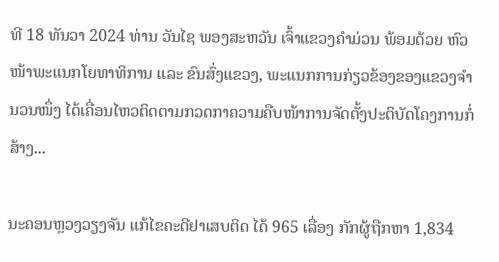ທີ 18 ທັນວາ 2024 ທ່ານ ວັນໄຊ ພອງສະຫວັນ ເຈົ້າແຂວງຄຳມ່ວນ ພ້ອມດ້ວຍ ຫົວໜ້າພະແນກໂຍທາທິການ ແລະ ຂົນສົ່ງແຂວງ, ພະແນກການກ່ຽວຂ້ອງຂອງແຂວງຈໍານວນໜຶ່ງ ໄດ້ເຄື່ອນໄຫວຕິດຕາມກວດກາຄວາມຄືບໜ້າການຈັດຕັ້ງປະຕິບັດໂຄງການກໍ່ສ້າງ...

ນະຄອນຫຼວງວຽງຈັນ ແກ້ໄຂຄະດີຢາເສບຕິດ ໄດ້ 965 ເລື່ອງ ກັກຜູ້ຖືກຫາ 1,834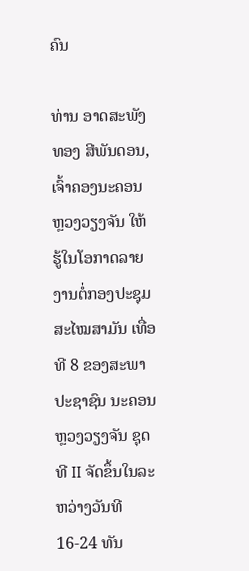ຄົນ

ທ່ານ ອາດສະພັງທອງ ສີພັນດອນ, ເຈົ້າຄອງນະຄອນຫຼວງວຽງຈັນ ໃຫ້ຮູ້ໃນໂອກາດລາຍງານຕໍ່ກອງປະຊຸມສະໄໝສາມັນ ເທື່ອທີ 8 ຂອງສະພາປະຊາຊົນ ນະຄອນຫຼວງວຽງຈັນ ຊຸດທີ II ຈັດຂຶ້ນໃນລະຫວ່າງວັນທີ 16-24 ທັນ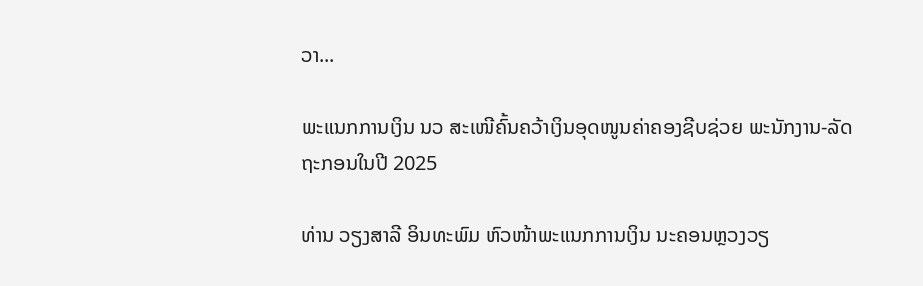ວາ...

ພະແນກການເງິນ ນວ ສະເໜີຄົ້ນຄວ້າເງິນອຸດໜູນຄ່າຄອງຊີບຊ່ວຍ ພະນັກງານ-ລັດຖະກອນໃນປີ 2025

ທ່ານ ວຽງສາລີ ອິນທະພົມ ຫົວໜ້າພະແນກການເງິນ ນະຄອນຫຼວງວຽ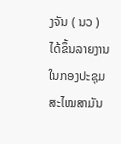ງຈັນ ( ນວ ) ໄດ້ຂຶ້ນລາຍງານ ໃນກອງປະຊຸມສະໄໝສາມັນ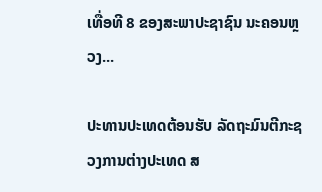ເທື່ອທີ 8 ຂອງສະພາປະຊາຊົນ ນະຄອນຫຼວງ...

ປະທານປະເທດຕ້ອນຮັບ ລັດຖະມົນຕີກະຊວງການຕ່າງປະເທດ ສ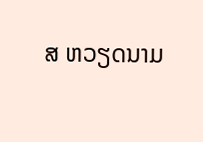ສ ຫວຽດນາມ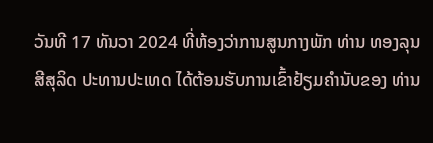ວັນທີ 17 ທັນວາ 2024 ທີ່ຫ້ອງວ່າການສູນກາງພັກ ທ່ານ ທອງລຸນ ສີສຸລິດ ປະທານປະເທດ ໄດ້ຕ້ອນຮັບການເຂົ້າຢ້ຽມຄຳນັບຂອງ ທ່ານ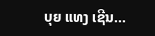ບຸຍ ແທງ ເຊີນ...